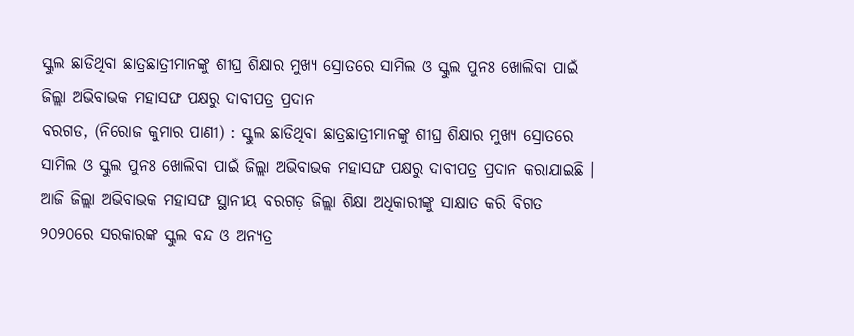ସ୍କୁଲ ଛାଡିଥିବା ଛାତ୍ରଛାତ୍ରୀମାନଙ୍କୁ ଶୀଘ୍ର ଶିକ୍ଷାର ମୁଖ୍ୟ ସ୍ରୋତରେ ସାମିଲ ଓ ସ୍କୁଲ ପୁନଃ ଖୋଲିବା ପାଇଁ ଜିଲ୍ଲା ଅଭିବାଭକ ମହାସଙ୍ଘ ପକ୍ଷରୁ ଦାବୀପତ୍ର ପ୍ରଦାନ
ବରଗଡ, (ନିରୋଜ କୁମାର ପାଣୀ) : ସ୍କୁଲ ଛାଡିଥିବା ଛାତ୍ରଛାତ୍ରୀମାନଙ୍କୁ ଶୀଘ୍ର ଶିକ୍ଷାର ମୁଖ୍ୟ ସ୍ରୋତରେ ସାମିଲ ଓ ସ୍କୁଲ ପୁନଃ ଖୋଲିବା ପାଇଁ ଜିଲ୍ଲା ଅଭିବାଭକ ମହାସଙ୍ଘ ପକ୍ଷରୁ ଦାବୀପତ୍ର ପ୍ରଦାନ କରାଯାଇଛି । ଆଜି ଜିଲ୍ଲା ଅଭିବାଭକ ମହାସଙ୍ଘ ସ୍ଥାନୀୟ ବରଗଡ଼ ଜିଲ୍ଲା ଶିକ୍ଷା ଅଧିକାରୀଙ୍କୁ ସାକ୍ଷାତ କରି ବିଗତ ୨୦୨୦ରେ ସରକାରଙ୍କ ସ୍କୁଲ ବନ୍ଦ ଓ ଅନ୍ୟତ୍ର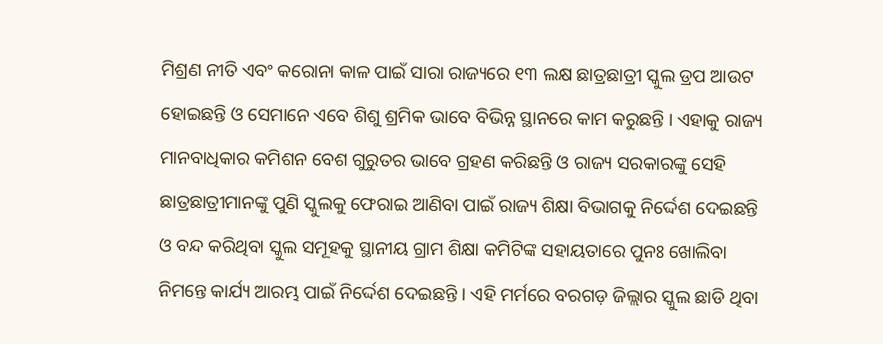ମିଶ୍ରଣ ନୀତି ଏବଂ କରୋନା କାଳ ପାଇଁ ସାରା ରାଜ୍ୟରେ ୧୩ ଲକ୍ଷ ଛାତ୍ରଛାତ୍ରୀ ସ୍କୁଲ ଡ୍ରପ ଆଉଟ ହୋଇଛନ୍ତି ଓ ସେମାନେ ଏବେ ଶିଶୁ ଶ୍ରମିକ ଭାବେ ବିଭିନ୍ନ ସ୍ଥାନରେ କାମ କରୁଛନ୍ତି । ଏହାକୁ ରାଜ୍ୟ ମାନବାଧିକାର କମିଶନ ବେଶ ଗୁରୁତର ଭାବେ ଗ୍ରହଣ କରିଛନ୍ତି ଓ ରାଜ୍ୟ ସରକାରଙ୍କୁ ସେହି ଛାତ୍ରଛାତ୍ରୀମାନଙ୍କୁ ପୁଣି ସ୍କୁଲକୁ ଫେରାଇ ଆଣିବା ପାଇଁ ରାଜ୍ୟ ଶିକ୍ଷା ବିଭାଗକୁ ନିର୍ଦ୍ଦେଶ ଦେଇଛନ୍ତି ଓ ବନ୍ଦ କରିଥିବା ସ୍କୁଲ ସମୂହକୁ ସ୍ଥାନୀୟ ଗ୍ରାମ ଶିକ୍ଷା କମିଟିଙ୍କ ସହାୟତାରେ ପୁନଃ ଖୋଲିବା ନିମନ୍ତେ କାର୍ଯ୍ୟ ଆରମ୍ଭ ପାଇଁ ନିର୍ଦ୍ଦେଶ ଦେଇଛନ୍ତି । ଏହି ମର୍ମରେ ବରଗଡ଼ ଜିଲ୍ଲାର ସ୍କୁଲ ଛାଡି ଥିବା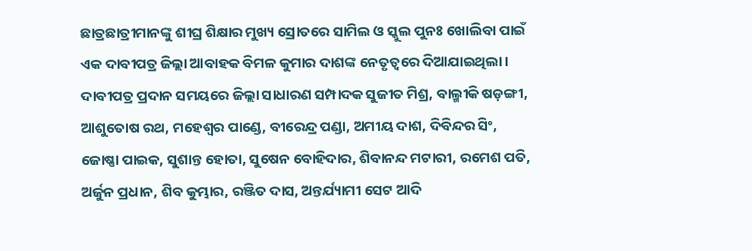ଛାତ୍ରଛାତ୍ରୀମାନଙ୍କୁ ଶୀଘ୍ର ଶିକ୍ଷାର ମୁଖ୍ୟ ସ୍ରୋତରେ ସାମିଲ ଓ ସ୍କୁଲ ପୁନଃ ଖୋଲିବା ପାଇଁ ଏକ ଦାବୀପତ୍ର ଜିଲ୍ଲା ଆବାହକ ବିମଳ କୁମାର ଦାଶଙ୍କ ନେତୃତ୍ୱରେ ଦିଆଯାଇଥିଲା । ଦାବୀପତ୍ର ପ୍ରଦାନ ସମୟରେ ଜିଲ୍ଲା ସାଧାରଣ ସମ୍ପାଦକ ସୁଜୀତ ମିଶ୍ର, ବାଲ୍ମୀକି ଷଡ଼ଙ୍ଗୀ, ଆଶୁତୋଷ ରଥ, ମହେଶ୍ୱର ପାଣ୍ଡେ, ବୀରେନ୍ଦ୍ର ପଣ୍ଡା, ଅମୀୟ ଦାଶ, ଦିବିନ୍ଦର ସିଂ, ଜୋଷ୍ଣା ପାଇକ, ସୁଶାନ୍ତ ହୋତା, ସୁଷେନ ବୋହିଦାର, ଶିବାନନ୍ଦ ମଟାରୀ, ରମେଶ ପତି, ଅର୍ଜୁନ ପ୍ରଧାନ, ଶିବ କୁମ୍ଭାର, ରଞ୍ଜିତ ଦାସ, ଅନ୍ତର୍ଯ୍ୟାମୀ ସେଟ ଆଦି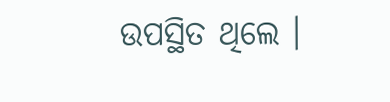ଉପସ୍ଥିତ ଥିଲେ ।